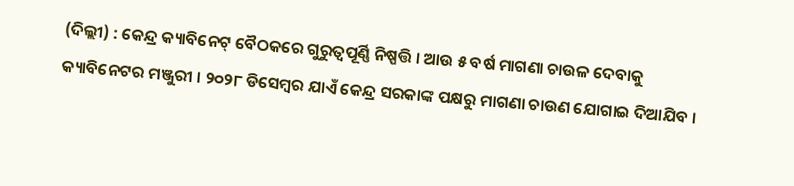(ଦିଲ୍ଲୀ) : କେନ୍ଦ୍ର କ୍ୟାବିନେଟ୍ ବୈଠକରେ ଗୁରୁତ୍ୱପୂର୍ଣ୍ଣି ନିଷ୍ପତ୍ତି । ଆଉ ୫ ବର୍ଷ ମାଗଣା ଚାଉଳ ଦେବାକୁ କ୍ୟାବିନେଟର ମଞ୍ଜୁରୀ । ୨୦୨୮ ଡିସେମ୍ବର ଯାଏଁ କେନ୍ଦ୍ର ସରକାଙ୍କ ପକ୍ଷରୁ ମାଗଣା ଚାଉଣ ଯୋଗାଇ ଦିଆଯିବ ।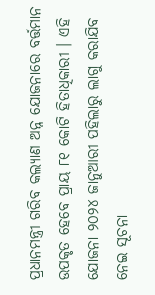ପ୍ରଧାନମନ୍ତ୍ରୀ ଗରିବ କଲ୍ୟାଣ ଅନ୍ନ ଯୋଜନାରେ ବର୍ତ୍ତମାନ ଉପକୃତ ହେବେ ପ୍ରାୟ ୮୧ କୋଟି ହିତାଧିକାରୀ । ଏହି ଯୋଜନା ୨୦୨୪ ଜାନୁଆରୀ ପହିଲାରୁ ଲାଗୁ କରାଯିବ ନେଇ ସୂଚନା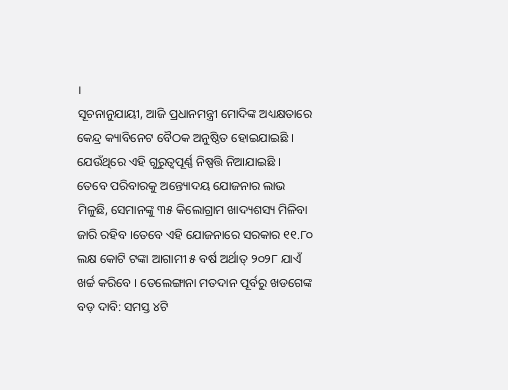।
ସୂଚନାନୁଯାୟୀ, ଆଜି ପ୍ରଧାନମନ୍ତ୍ରୀ ମୋଦିଙ୍କ ଅଧ୍ୟକ୍ଷତାରେ କେନ୍ଦ୍ର କ୍ୟାବିନେଟ ବୈଠକ ଅନୁଷ୍ଠିତ ହୋଇଯାଇଛି । ଯେଉଁଥିରେ ଏହି ଗୁରୁତ୍ୱପୂର୍ଣ୍ଣ ନିଷ୍ପତ୍ତି ନିଆଯାଇଛି । ତେବେ ପରିବାରକୁ ଅନ୍ତ୍ୟୋଦୟ ଯୋଜନାର ଲାଭ ମିଳୁଛି, ସେମାନଙ୍କୁ ୩୫ କିଲୋଗ୍ରାମ ଖାଦ୍ୟଶସ୍ୟ ମିଳିବା ଜାରି ରହିବ ।ତେବେ ଏହି ଯୋଜନାରେ ସରକାର ୧୧.୮୦ ଲକ୍ଷ କୋଟି ଟଙ୍କା ଆଗାମୀ ୫ ବର୍ଷ ଅର୍ଥାତ୍ ୨୦୨୮ ଯାଏଁ ଖର୍ଚ୍ଚ କରିବେ । ତେଲେଙ୍ଗାନା ମତଦାନ ପୂର୍ବରୁ ଖଡଗେଙ୍କ ବଡ଼ ଦାବି: ସମସ୍ତ ୪ଟି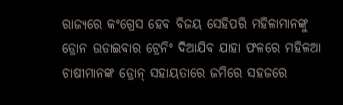ରାଜ୍ୟରେ କଂଗ୍ରେସ ହେବ ବିଜୟ ସେହିପରି ମହିଳାମାନଙ୍କୁ ଡ୍ରୋନ ଉଡାଇବାର ଟ୍ରେନିଂ ଦିଆଯିବ ଯାହା ଫଳରେ ମହିଳଆ ଚାଷୀମାନଙ୍କ ଡ୍ରୋନ୍ ସହାୟତାରେ ଜମିରେ ସହଜରେ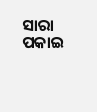ସାରା ପକାଇ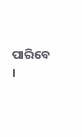ପାରିବେ ।